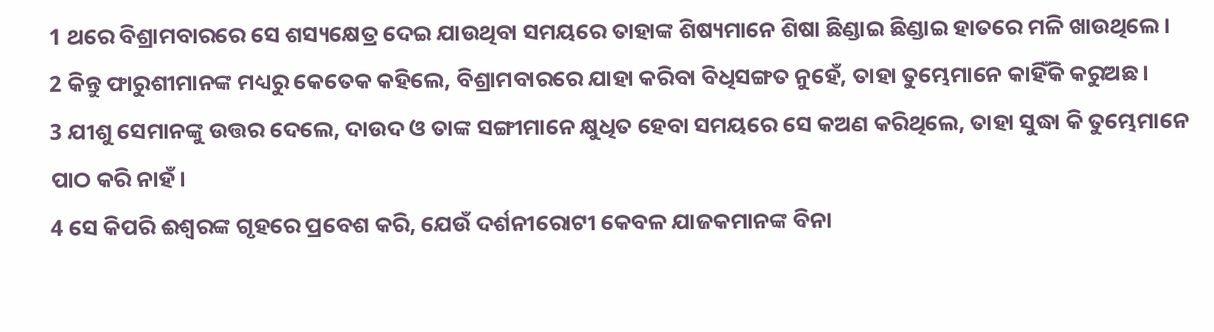1 ଥରେ ବିଶ୍ରାମବାରରେ ସେ ଶସ୍ୟକ୍ଷେତ୍ର ଦେଇ ଯାଉଥିବା ସମୟରେ ତାହାଙ୍କ ଶିଷ୍ୟମାନେ ଶିଷା ଛିଣ୍ଡାଇ ଛିଣ୍ଡାଇ ହାତରେ ମଳି ଖାଉଥିଲେ।
2 କିନ୍ତୁ ଫାରୁଶୀମାନଙ୍କ ମଧ୍ୟରୁ କେତେକ କହିଲେ, ବିଶ୍ରାମବାରରେ ଯାହା କରିବା ବିଧିସଙ୍ଗତ ନୁହେଁ, ତାହା ତୁମ୍ଭେମାନେ କାହିଁକି କରୁଅଛ।
3 ଯୀଶୁ ସେମାନଙ୍କୁ ଉତ୍ତର ଦେଲେ, ଦାଉଦ ଓ ତାଙ୍କ ସଙ୍ଗୀମାନେ କ୍ଷୁଧିତ ହେବା ସମୟରେ ସେ କଅଣ କରିଥିଲେ, ତାହା ସୁଦ୍ଧା କି ତୁମ୍ଭେମାନେ ପାଠ କରି ନାହଁ।
4 ସେ କିପରି ଈଶ୍ୱରଙ୍କ ଗୃହରେ ପ୍ରବେଶ କରି, ଯେଉଁ ଦର୍ଶନୀରୋଟୀ କେବଳ ଯାଜକମାନଙ୍କ ବିନା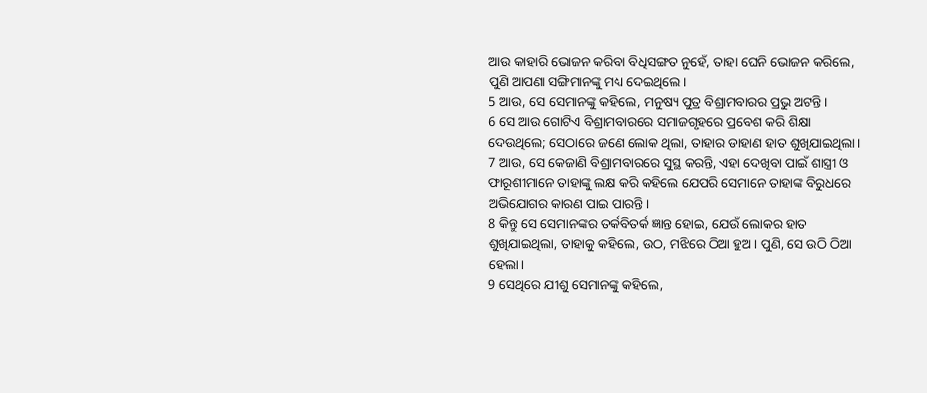ଆଉ କାହାରି ଭୋଜନ କରିବା ବିଧିସଙ୍ଗତ ନୁହେଁ, ତାହା ଘେନି ଭୋଜନ କରିଲେ, ପୁଣି ଆପଣା ସଙ୍ଗିମାନଙ୍କୁ ମଧ୍ୟ ଦେଇଥିଲେ।
5 ଆଉ, ସେ ସେମାନଙ୍କୁ କହିଲେ, ମନୁଷ୍ୟ ପୁତ୍ର ବିଶ୍ରାମବାରର ପ୍ରଭୁ ଅଟନ୍ତି।
6 ସେ ଆଉ ଗୋଟିଏ ବିଶ୍ରାମବାରରେ ସମାଜଗୃହରେ ପ୍ରବେଶ କରି ଶିକ୍ଷା ଦେଉଥିଲେ; ସେଠାରେ ଜଣେ ଲୋକ ଥିଲା, ତାହାର ଡାହାଣ ହାତ ଶୁଖିଯାଇଥିଲା।
7 ଆଉ, ସେ କେଜାଣି ବିଶ୍ରାମବାରରେ ସୁସ୍ଥ କରନ୍ତି, ଏହା ଦେଖିବା ପାଇଁ ଶାସ୍ତ୍ରୀ ଓ ଫାରୂଶୀମାନେ ତାହାଙ୍କୁ ଲକ୍ଷ କରି କହିଲେ ଯେପରି ସେମାନେ ତାହାଙ୍କ ବିରୁଧରେ ଅଭିଯୋଗର କାରଣ ପାଇ ପାରନ୍ତି।
8 କିନ୍ତୁ ସେ ସେମାନଙ୍କର ତର୍କବିତର୍କ ଜ୍ଞାନ୍ତ ହୋଇ, ଯେଉଁ ଲୋକର ହାତ ଶୁଖିଯାଇଥିଲା, ତାହାକୁ କହିଲେ, ଉଠ, ମଝିରେ ଠିଆ ହୁଅ। ପୁଣି, ସେ ଉଠି ଠିଆ ହେଲା।
9 ସେଥିରେ ଯୀଶୁ ସେମାନଙ୍କୁ କହିଲେ,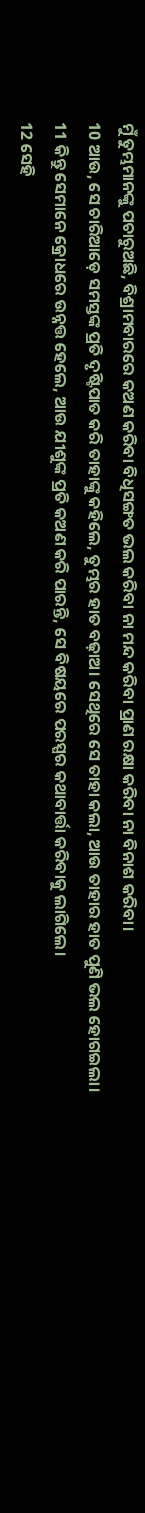ମୁଁ ତୁମ୍ଭମାନଙ୍କୁ ପଚାରୁଅଛି, ବିଶ୍ରାମବାରରେ କଅଣ କରିବା ବିଧିସଙ୍ଗତ ଭଲ କରିବା ନା ମନ୍ଦ କରିବା ପ୍ରାଣ ରକ୍ଷା କରିବା ନା ବିନାଶ କରିବା।
10 ଆଉ, ସେ ଚାରିଆଡ଼େ ସମସ୍ତଙ୍କ ପ୍ରତି ଦୃଷ୍ଟିପାତ କରି ତାହାଙ୍କୁ କହିଲେ, ତୁମ୍ଭର ହାତ ବଢ଼ାଅ। ସେଥିରେ ସେ ତାହା କଲା, ଆଉ ତାହାର ହାତ ପୁଣି ଭଲ ହୋଗଇଲା।
11 କିନ୍ତୁ ସେମାନେ କ୍ରୋଧରେ ଉନ୍ନତ୍ତ ହେଲେ, ଆଉ ଯୀଶୁଙ୍କ ପ୍ରତି କଅଣ କରି ପାରନ୍ତି, ସେ ବିଷୟରେ ପରସ୍ପର କଥାବାର୍ତ୍ତା କରିବାକୁ ଲାଗିଲେ।
12 ସେହି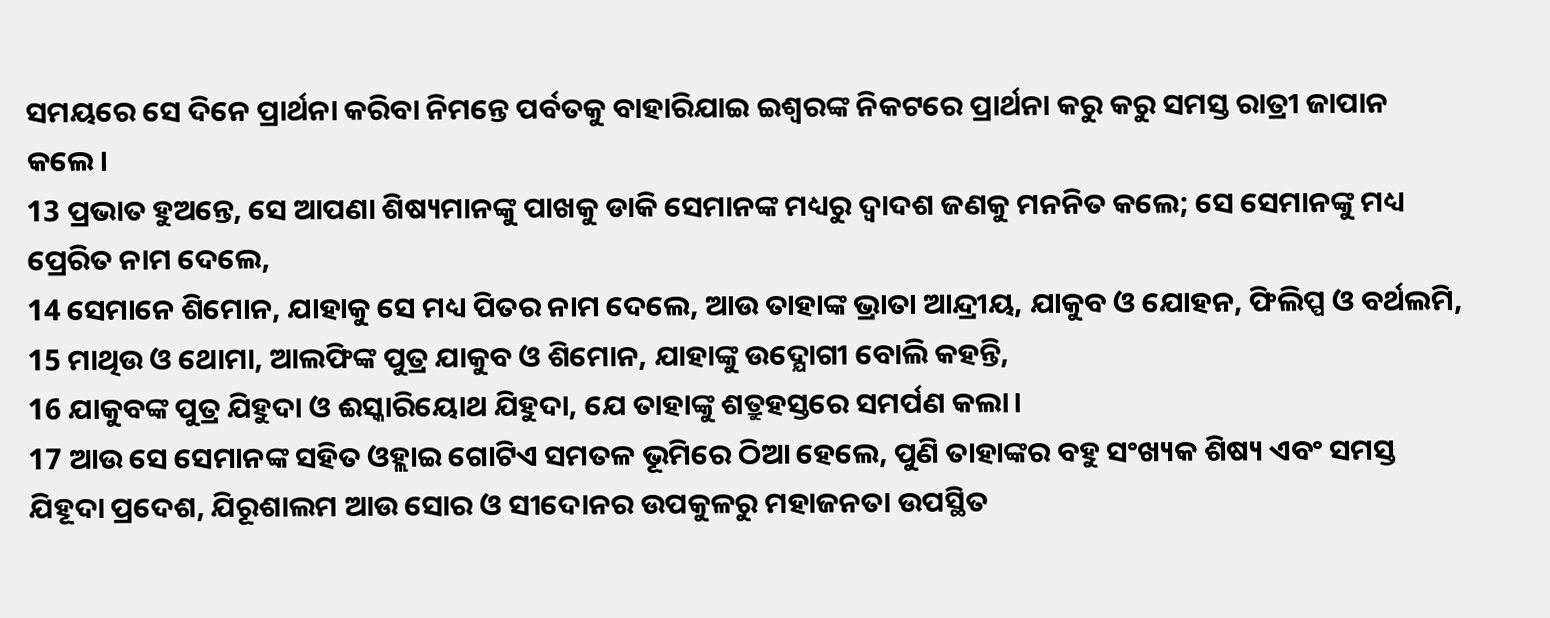ସମୟରେ ସେ ଦିନେ ପ୍ରାର୍ଥନା କରିବା ନିମନ୍ତେ ପର୍ବତକୁ ବାହାରିଯାଇ ଇଶ୍ୱରଙ୍କ ନିକଟରେ ପ୍ରାର୍ଥନା କରୁ କରୁ ସମସ୍ତ ରାତ୍ରୀ ଜାପାନ କଲେ।
13 ପ୍ରଭାତ ହୁଅନ୍ତେ, ସେ ଆପଣା ଶିଷ୍ୟମାନଙ୍କୁ ପାଖକୁ ଡାକି ସେମାନଙ୍କ ମଧ୍ୟରୁ ଦ୍ୱାଦଶ ଜଣକୁ ମନନିତ କଲେ; ସେ ସେମାନଙ୍କୁ ମଧ୍ୟ ପ୍ରେରିତ ନାମ ଦେଲେ,
14 ସେମାନେ ଶିମୋନ, ଯାହାକୁ ସେ ମଧ୍ୟ ପିତର ନାମ ଦେଲେ, ଆଉ ତାହାଙ୍କ ଭ୍ରାତା ଆନ୍ଦ୍ରୀୟ, ଯାକୁବ ଓ ଯୋହନ, ଫିଲିପ୍ପ ଓ ବର୍ଥଲମି,
15 ମାଥିଉ ଓ ଥୋମା, ଆଲଫିଙ୍କ ପୁତ୍ର ଯାକୁବ ଓ ଶିମୋନ, ଯାହାଙ୍କୁ ଉଦ୍ଯୋଗୀ ବୋଲି କହନ୍ତି,
16 ଯାକୁବଙ୍କ ପୁତ୍ର ଯିହୁଦା ଓ ଈସ୍କାରିୟୋଥ ଯିହୁଦା, ଯେ ତାହାଙ୍କୁ ଶତ୍ରୁହସ୍ତରେ ସମର୍ପଣ କଲା।
17 ଆଉ ସେ ସେମାନଙ୍କ ସହିତ ଓହ୍ଲାଇ ଗୋଟିଏ ସମତଳ ଭୂମିରେ ଠିଆ ହେଲେ, ପୁଣି ତାହାଙ୍କର ବହୁ ସଂଖ୍ୟକ ଶିଷ୍ୟ ଏବଂ ସମସ୍ତ ଯିହୂଦା ପ୍ରଦେଶ, ଯିରୂଶାଲମ ଆଉ ସୋର ଓ ସୀଦୋନର ଉପକୁଳରୁ ମହାଜନତା ଉପସ୍ଥିତ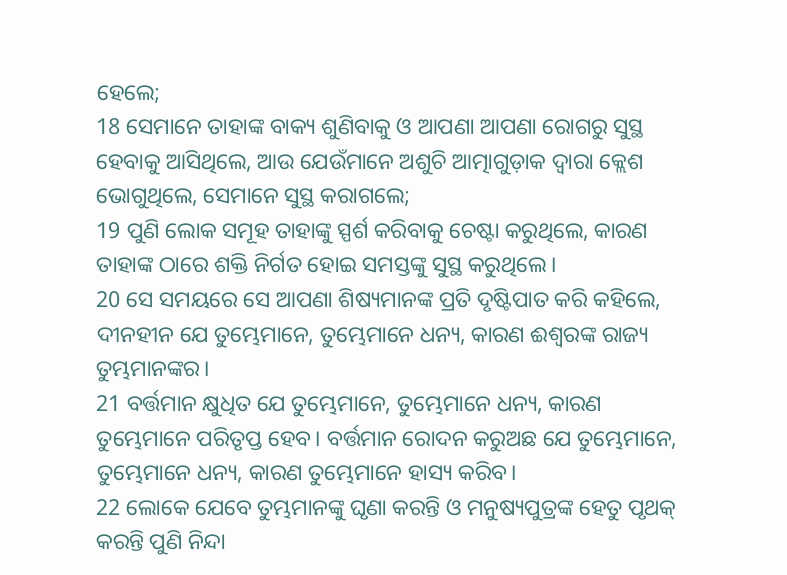ହେଲେ;
18 ସେମାନେ ତାହାଙ୍କ ବାକ୍ୟ ଶୁଣିବାକୁ ଓ ଆପଣା ଆପଣା ରୋଗରୁ ସୁସ୍ଥ ହେବାକୁ ଆସିଥିଲେ, ଆଉ ଯେଉଁମାନେ ଅଶୁଚି ଆତ୍ମାଗୁଡ଼ାକ ଦ୍ୱାରା କ୍ଲେଶ ଭୋଗୁଥିଲେ, ସେମାନେ ସୁସ୍ଥ କରାଗଲେ;
19 ପୁଣି ଲୋକ ସମୂହ ତାହାଙ୍କୁ ସ୍ପର୍ଶ କରିବାକୁ ଚେଷ୍ଟା କରୁଥିଲେ, କାରଣ ତାହାଙ୍କ ଠାରେ ଶକ୍ତି ନିର୍ଗତ ହୋଇ ସମସ୍ତଙ୍କୁ ସୁସ୍ଥ କରୁଥିଲେ।
20 ସେ ସମୟରେ ସେ ଆପଣା ଶିଷ୍ୟମାନଙ୍କ ପ୍ରତି ଦୃଷ୍ଟିପାତ କରି କହିଲେ, ଦୀନହୀନ ଯେ ତୁମ୍ଭେମାନେ, ତୁମ୍ଭେମାନେ ଧନ୍ୟ, କାରଣ ଈଶ୍ୱରଙ୍କ ରାଜ୍ୟ ତୁମ୍ଭମାନଙ୍କର।
21 ବର୍ତ୍ତମାନ କ୍ଷୁଧିତ ଯେ ତୁମ୍ଭେମାନେ, ତୁମ୍ଭେମାନେ ଧନ୍ୟ, କାରଣ ତୁମ୍ଭେମାନେ ପରିତୃପ୍ତ ହେବ। ବର୍ତ୍ତମାନ ରୋଦନ କରୁଅଛ ଯେ ତୁମ୍ଭେମାନେ, ତୁମ୍ଭେମାନେ ଧନ୍ୟ, କାରଣ ତୁମ୍ଭେମାନେ ହାସ୍ୟ କରିବ।
22 ଲୋକେ ଯେବେ ତୁମ୍ଭମାନଙ୍କୁ ଘୃଣା କରନ୍ତି ଓ ମନୁଷ୍ୟପୁତ୍ରଙ୍କ ହେତୁ ପୃଥକ୍ କରନ୍ତି ପୁଣି ନିନ୍ଦା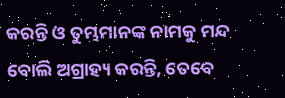କରନ୍ତି ଓ ତୁମ୍ଭମାନଙ୍କ ନାମକୁ ମନ୍ଦ ବୋଲି ଅଗ୍ରାହ୍ୟ କରନ୍ତି, ତେବେ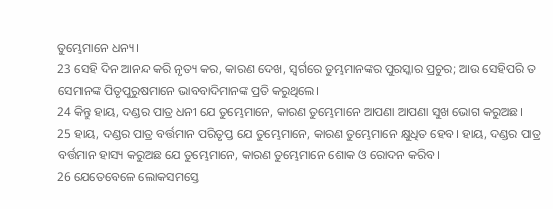ତୁମ୍ଭେମାନେ ଧନ୍ୟ।
23 ସେହି ଦିନ ଆନନ୍ଦ କରି ନୃତ୍ୟ କର, କାରଣ ଦେଖ, ସ୍ୱର୍ଗରେ ତୁମ୍ଭମାନଙ୍କର ପୁରସ୍କାର ପ୍ରଚୁର; ଆଉ ସେହିପରି ତ ସେମାନଙ୍କ ପିତୃପୁରୁଷମାନେ ଭାବବାଦିମାନଙ୍କ ପ୍ରତି କରୁଥିଲେ।
24 କିନ୍ତୁ ହାୟ, ଦଣ୍ଡର ପାତ୍ର ଧନୀ ଯେ ତୁମ୍ଭେମାନେ, କାରଣ ତୁମ୍ଭେମାନେ ଆପଣା ଆପଣା ସୁଖ ଭୋଗ କରୁଅଛ।
25 ହାୟ, ଦଣ୍ଡର ପାତ୍ର ବର୍ତ୍ତମାନ ପରିତୃପ୍ତ ଯେ ତୁମ୍ଭେମାନେ, କାରଣ ତୁମ୍ଭେମାନେ କ୍ଷୁଧିତ ହେବ। ହାୟ, ଦଣ୍ଡର ପାତ୍ର ବର୍ତ୍ତମାନ ହାସ୍ୟ କରୁଅଛ ଯେ ତୁମ୍ଭେମାନେ, କାରଣ ତୁମ୍ଭେମାନେ ଶୋକ ଓ ରୋଦନ କରିବ।
26 ଯେତେବେଳେ ଲୋକସମସ୍ତେ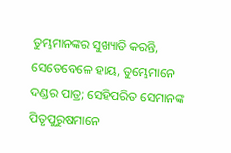ତୁମ୍ଭମାନଙ୍କର ସୁଖ୍ୟାତି କରନ୍ତି, ସେତେବେଳେ ହାୟ, ତୁମ୍ଭେମାନେ ଦଣ୍ଡର ପାତ୍ର; ସେହିପରିତ ସେମାନଙ୍କ ପିତୃପୁରୁଷମାନେ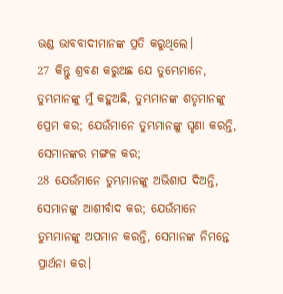ଭଣ୍ଡ ଭାବବାଦୀମାନଙ୍କ ପ୍ରତି କରୁଥିଲେ।
27 କିନ୍ତୁ ଶ୍ରବଣ କରୁଅଛ ଯେ ତୁମ୍ଭେମାନେ, ତୁମ୍ଭମାନଙ୍କୁ ମୁଁ କହୁଅଛି, ତୁମ୍ଭମାନଙ୍କ ଶତୃମାନଙ୍କୁ ପ୍ରେମ କର; ଯେଉଁମାନେ ତୁମ୍ଭମାନଙ୍କୁ ଘୃଣା କରନ୍ତି, ସେମାନଙ୍କର ମଙ୍ଗଳ କର;
28 ଯେଉଁମାନେ ତୁମ୍ଭମାନଙ୍କୁ ଅଭିଶାପ ଦିଅନ୍ତି, ସେମାନଙ୍କୁ ଆଶୀର୍ବାଦ କର; ଯେଉଁମାନେ ତୁମ୍ଭମାନଙ୍କୁ ଅପମାନ କରନ୍ତି, ସେମାନଙ୍କ ନିମନ୍ତେ ପ୍ରାର୍ଥନା କର।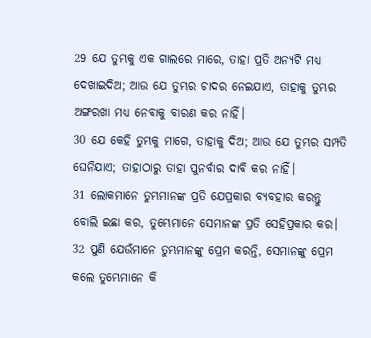29 ଯେ ତୁମ୍ଭକୁ ଏକ ଗାଲରେ ମାରେ, ତାହା ପ୍ରତି ଅନ୍ୟଟି ମଧ୍ୟ ଦେଖାଇଦିଅ; ଆଉ ଯେ ତୁମ୍ଭର ଚାଦର ନେଇଯାଏ, ତାହାକୁ ତୁମ୍ଭର ଅଙ୍ଗରଖା ମଧ୍ୟ ନେବାକୁ ବାରଣ କର ନାହିଁ।
30 ଯେ କେହି ତୁମ୍ଭକୁ ମାଗେ, ତାହାକୁ ଦିଅ; ଆଉ ଯେ ତୁମ୍ଭର ସମ୍ପତି ଘେନିଯାଏ; ତାହାଠାରୁ ତାହା ପୁନର୍ବାର ଦାବି କର ନାହିଁ।
31 ଲୋକମାନେ ତୁମ୍ଭମାନଙ୍କ ପ୍ରତି ଯେପ୍ରକାର ବ୍ୟବହାର କରନ୍ତୁ ବୋଲି ଇଛା କର, ତୁମ୍ଭେମାନେ ସେମାନଙ୍କ ପ୍ରତି ସେହିପ୍ରକାର କର।
32 ପୁଣି ଯେଉଁମାନେ ତୁମ୍ଭମାନଙ୍କୁ ପ୍ରେମ କରନ୍ତି, ସେମାନଙ୍କୁ ପ୍ରେମ କଲେ ତୁମ୍ଭେମାନେ କି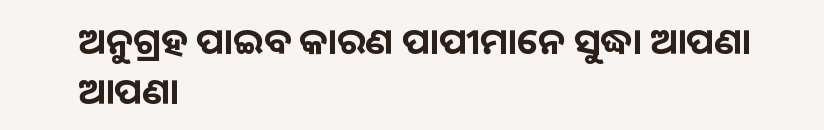ଅନୁଗ୍ରହ ପାଇବ କାରଣ ପାପୀମାନେ ସୁଦ୍ଧା ଆପଣା ଆପଣା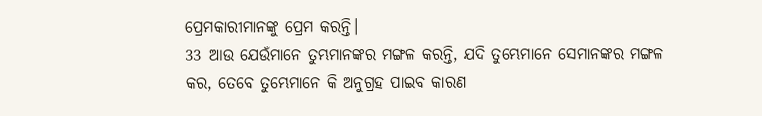ପ୍ରେମକାରୀମାନଙ୍କୁ ପ୍ରେମ କରନ୍ତି।
33 ଆଉ ଯେଉଁମାନେ ତୁମ୍ଭମାନଙ୍କର ମଙ୍ଗଳ କରନ୍ତି, ଯଦି ତୁମ୍ଭେମାନେ ସେମାନଙ୍କର ମଙ୍ଗଳ କର, ତେବେ ତୁମ୍ଭେମାନେ କି ଅନୁଗ୍ରହ ପାଇବ କାରଣ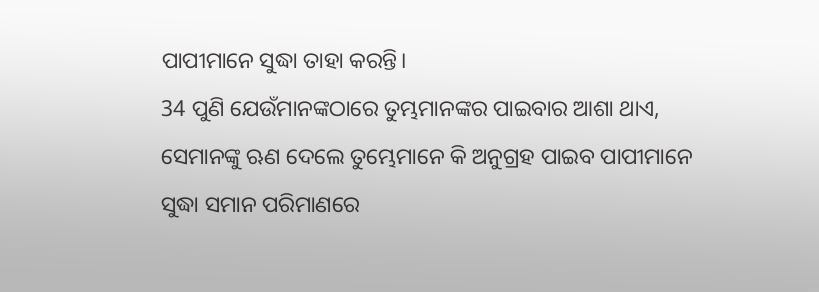ପାପୀମାନେ ସୁଦ୍ଧା ତାହା କରନ୍ତି।
34 ପୁଣି ଯେଉଁମାନଙ୍କଠାରେ ତୁମ୍ଭମାନଙ୍କର ପାଇବାର ଆଶା ଥାଏ, ସେମାନଙ୍କୁ ଋଣ ଦେଲେ ତୁମ୍ଭେମାନେ କି ଅନୁଗ୍ରହ ପାଇବ ପାପୀମାନେ ସୁଦ୍ଧା ସମାନ ପରିମାଣରେ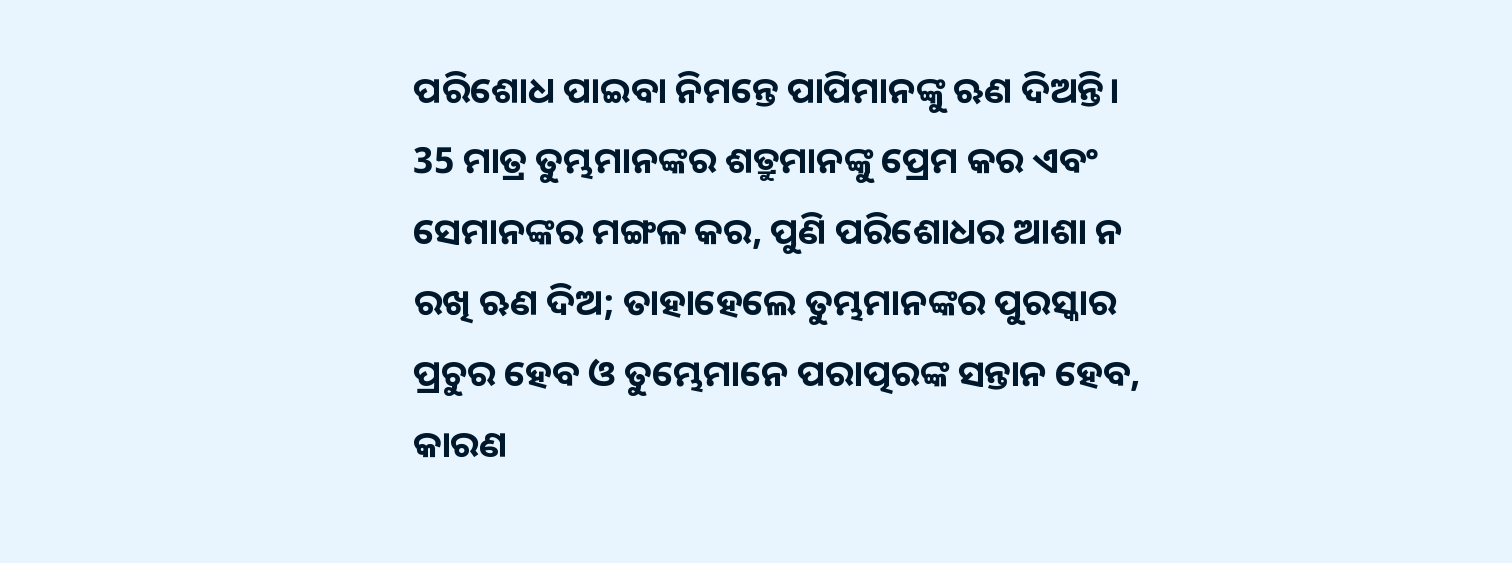ପରିଶୋଧ ପାଇବା ନିମନ୍ତେ ପାପିମାନଙ୍କୁ ଋଣ ଦିଅନ୍ତି।
35 ମାତ୍ର ତୁମ୍ଭମାନଙ୍କର ଶତ୍ରୁମାନଙ୍କୁ ପ୍ରେମ କର ଏବଂ ସେମାନଙ୍କର ମଙ୍ଗଳ କର, ପୁଣି ପରିଶୋଧର ଆଶା ନ ରଖି ଋଣ ଦିଅ; ତାହାହେଲେ ତୁମ୍ଭମାନଙ୍କର ପୁରସ୍କାର ପ୍ରଚୁର ହେବ ଓ ତୁମ୍ଭେମାନେ ପରାତ୍ପରଙ୍କ ସନ୍ତାନ ହେବ, କାରଣ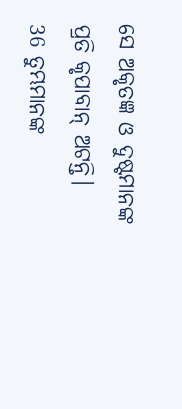ସେ ଅକୃତଜ୍ଞ ଓ ଦୁଷ୍ଟମାନଙ୍କ ପ୍ରତି କୃପାବାନ୍ ଅଟନ୍ତି।
36 ତୁମ୍ଭମାନଙ୍କ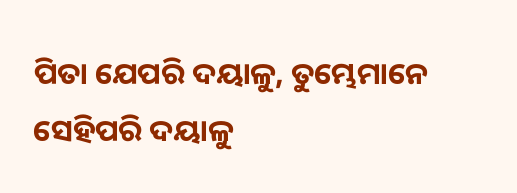ପିତା ଯେପରି ଦୟାଳୁ, ତୁମ୍ଭେମାନେ ସେହିପରି ଦୟାଳୁ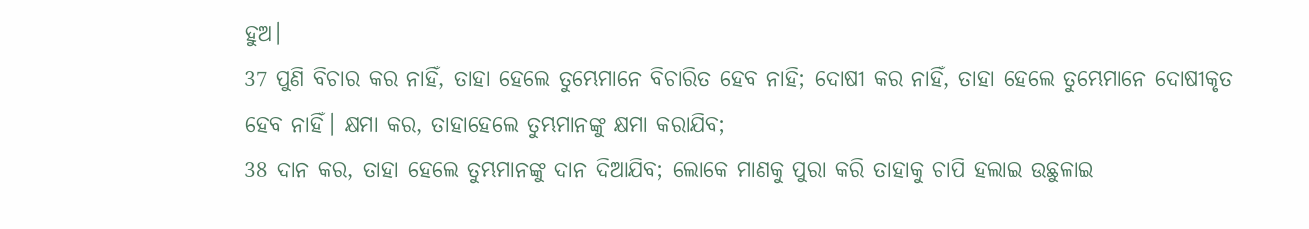ହୁଅ।
37 ପୁଣି ବିଚାର କର ନାହିଁ, ତାହା ହେଲେ ତୁମ୍ଭେମାନେ ବିଚାରିତ ହେବ ନାହି; ଦୋଷୀ କର ନାହିଁ, ତାହା ହେଲେ ତୁମ୍ଭେମାନେ ଦୋଷୀକୃତ ହେବ ନାହିଁ। କ୍ଷମା କର, ତାହାହେଲେ ତୁମ୍ଭମାନଙ୍କୁ କ୍ଷମା କରାଯିବ;
38 ଦାନ କର, ତାହା ହେଲେ ତୁମ୍ଭମାନଙ୍କୁ ଦାନ ଦିଆଯିବ; ଲୋକେ ମାଣକୁ ପୁରା କରି ତାହାକୁ ଚାପି ହଲାଇ ଉଛୁଳାଇ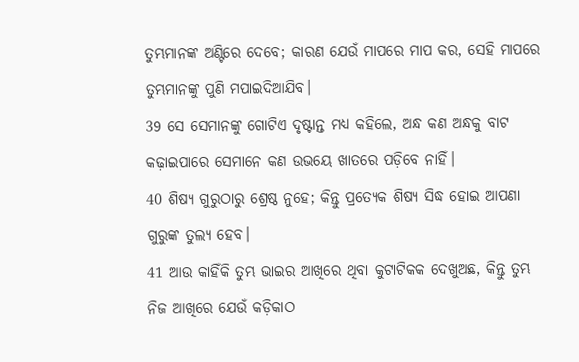ତୁମ୍ଭମାନଙ୍କ ଅଣ୍ଟିରେ ଦେବେ; କାରଣ ଯେଉଁ ମାପରେ ମାପ କର, ସେହି ମାପରେ ତୁମ୍ଭମାନଙ୍କୁ ପୁଣି ମପାଇଦିଆଯିବ।
39 ସେ ସେମାନଙ୍କୁ ଗୋଟିଏ ଦୃଷ୍ଟାନ୍ତ ମଧ୍ୟ କହିଲେ, ଅନ୍ଧ କଣ ଅନ୍ଧକୁ ବାଟ କଢ଼ାଇପାରେ ସେମାନେ କଣ ଉଭୟେ ଖାତରେ ପଡ଼ିବେ ନାହିଁ।
40 ଶିଷ୍ୟ ଗୁରୁଠାରୁ ଶ୍ରେଷ୍ଠ ନୁହେ; କିନ୍ତୁ ପ୍ରତ୍ୟେକ ଶିଷ୍ୟ ସିଦ୍ଧ ହୋଇ ଆପଣା ଗୁରୁଙ୍କ ତୁଲ୍ୟ ହେବ।
41 ଆଉ କାହିଁକି ତୁମ୍ଭ ଭାଇର ଆଖିରେ ଥିବା କୁଟାଟିକକ ଦେଖୁଅଛ, କିନ୍ତୁ ତୁମ୍ଭ ନିଜ ଆଖିରେ ଯେଉଁ କଡ଼ିକାଠ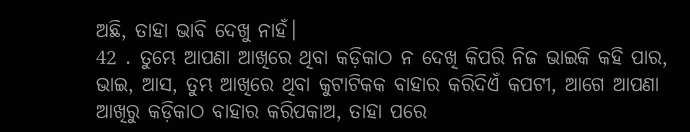ଅଛି, ତାହା ଭାବି ଦେଖୁ ନାହଁ।
42 . ତୁମ୍ଭେ ଆପଣା ଆଖିରେ ଥିବା କଡ଼ିକାଠ ନ ଦେଖି କିପରି ନିଜ ଭାଇକି କହି ପାର, ଭାଇ, ଆସ, ତୁମ୍ଭ ଆଖିରେ ଥିବା କୁଟାଟିକକ ବାହାର କରିଦିଏଁ କପଟୀ, ଆଗେ ଆପଣା ଆଖିରୁ କଡ଼ିକାଠ ବାହାର କରିପକାଅ, ତାହା ପରେ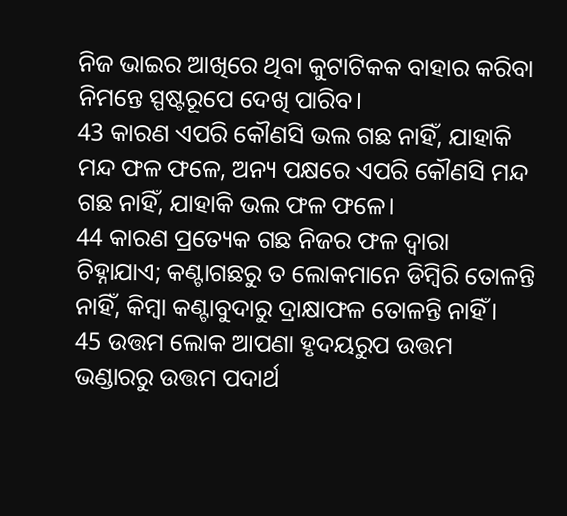ନିଜ ଭାଇର ଆଖିରେ ଥିବା କୁଟାଟିକକ ବାହାର କରିବା ନିମନ୍ତେ ସ୍ପଷ୍ଟରୂପେ ଦେଖି ପାରିବ।
43 କାରଣ ଏପରି କୌଣସି ଭଲ ଗଛ ନାହିଁ, ଯାହାକି ମନ୍ଦ ଫଳ ଫଳେ, ଅନ୍ୟ ପକ୍ଷରେ ଏପରି କୌଣସି ମନ୍ଦ ଗଛ ନାହିଁ, ଯାହାକି ଭଲ ଫଳ ଫଳେ।
44 କାରଣ ପ୍ରତ୍ୟେକ ଗଛ ନିଜର ଫଳ ଦ୍ୱାରା ଚିହ୍ନାଯାଏ; କଣ୍ଟାଗଛରୁ ତ ଲୋକମାନେ ଡିମ୍ବିରି ତୋଳନ୍ତି ନାହିଁ, କିମ୍ବା କଣ୍ଟାବୁଦାରୁ ଦ୍ରାକ୍ଷାଫଳ ତୋଳନ୍ତି ନାହିଁ।
45 ଉତ୍ତମ ଲୋକ ଆପଣା ହୃଦୟରୁପ ଉତ୍ତମ ଭଣ୍ଡାରରୁ ଉତ୍ତମ ପଦାର୍ଥ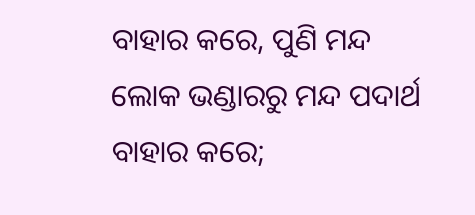ବାହାର କରେ, ପୁଣି ମନ୍ଦ ଲୋକ ଭଣ୍ଡାରରୁ ମନ୍ଦ ପଦାର୍ଥ ବାହାର କରେ;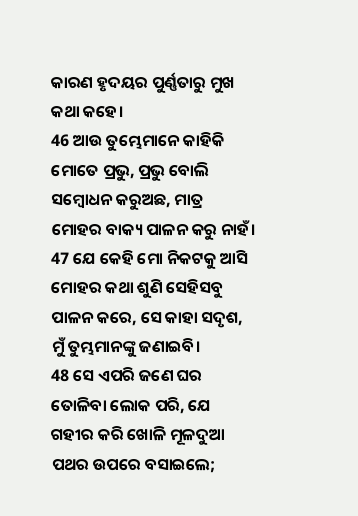କାରଣ ହୃଦୟର ପୁର୍ଣ୍ଣତାରୁ ମୁଖ କଥା କହେ।
46 ଆଉ ତୁମ୍ଭେମାନେ କାହିକି ମୋତେ ପ୍ରଭୁ, ପ୍ରଭୁ ବୋଲି ସମ୍ବୋଧନ କରୁଅଛ, ମାତ୍ର ମୋହର ବାକ୍ୟ ପାଳନ କରୁ ନାହଁ।
47 ଯେ କେହି ମୋ ନିକଟକୁ ଆସି ମୋହର କଥା ଶୁଣି ସେହିସବୁ ପାଳନ କରେ, ସେ କାହା ସଦୃଶ, ମୁଁ ତୁମ୍ଭମାନଙ୍କୁ ଜଣାଇବି।
48 ସେ ଏପରି ଜଣେ ଘର ତୋଳିବା ଲୋକ ପରି, ଯେ ଗହୀର କରି ଖୋଳି ମୂଳଦୁଆ ପଥର ଉପରେ ବସାଇଲେ;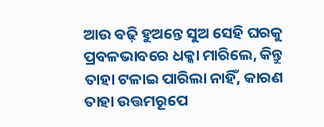ଆଉ ବଢ଼ି ହୁଅନ୍ତେ ସୁଅ ସେହି ଘରକୁ ପ୍ରବଳଭାବରେ ଧକ୍କା ମାରିଲେ, କିନ୍ତୁ ତାହା ଟଳାଇ ପାରିଲା ନାହିଁ, କାରଣ ତାହା ଉତ୍ତମରୂପେ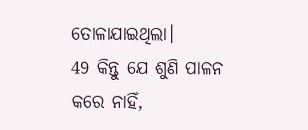ତୋଳାଯାଇଥିଲା।
49 କିନ୍ତୁ ଯେ ଶୁଣି ପାଳନ କରେ ନାହିଁ,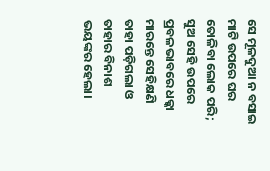ସେ ମୂଳଦୁଆ ନ ବସାଇ ମାଟି ଉପରେ ଘର ତୋଳିବା ଲୋକ ପରି; ସୁଅ ସେହି ଉପରେ ପ୍ରବଳଭାବରେ ଧକ୍କା ମାରନ୍ତେ ସେହିକ୍ଷଣି ତାହା ପଡ଼ିଗଲା ଓ ତାହାର ବିନାଶ ଭୟଙ୍କର ହେଲା।